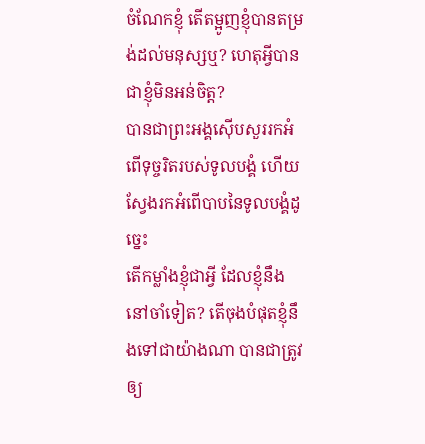ចំណែកខ្ញុំ តើតម្អូញខ្ញុំបានតម្រង់ដល់មនុស្សឬ? ហេតុអ្វីបានជាខ្ញុំមិនអន់ចិត្ត?
បានជាព្រះអង្គស៊ើបសួររកអំពើទុច្ចរិតរបស់ទូលបង្គំ ហើយស្វែងរកអំពើបាបនៃទូលបង្គំដូច្នេះ
តើកម្លាំងខ្ញុំជាអ្វី ដែលខ្ញុំនឹងនៅចាំទៀត? តើចុងបំផុតខ្ញុំនឹងទៅជាយ៉ាងណា បានជាត្រូវឲ្យ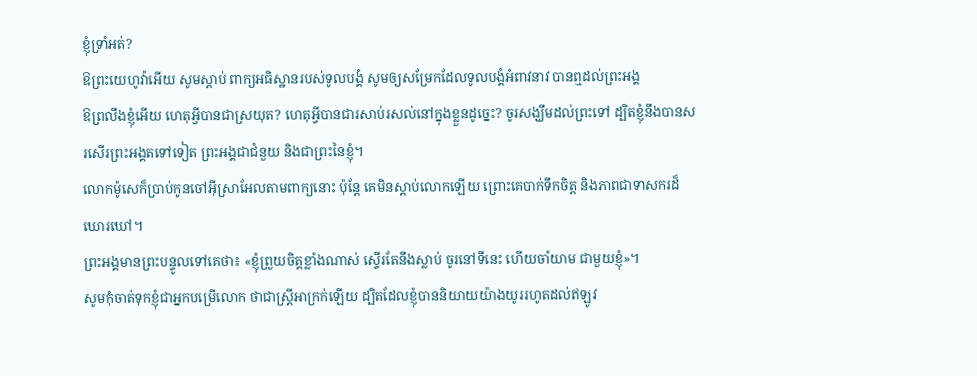ខ្ញុំទ្រាំអត់?
ឱព្រះយេហូវ៉ាអើយ សូមស្តាប់ ពាក្យអធិស្ឋានរបស់ទូលបង្គំ សូមឲ្យសម្រែកដែលទូលបង្គំអំពាវនាវ បានឮដល់ព្រះអង្គ
ឱព្រលឹងខ្ញុំអើយ ហេតុអ្វីបានជាស្រយុត? ហេតុអ្វីបានជារសាប់រសល់នៅក្នុងខ្លួនដូច្នេះ? ចូរសង្ឃឹមដល់ព្រះទៅ ដ្បិតខ្ញុំនឹងបានសរសើរព្រះអង្គតទៅទៀត ព្រះអង្គជាជំនួយ និងជាព្រះនៃខ្ញុំ។
លោកម៉ូសេក៏ប្រាប់កូនចៅអ៊ីស្រាអែលតាមពាក្យនោះ ប៉ុន្ដែ គេមិនស្តាប់លោកឡើយ ព្រោះគេបាក់ទឹកចិត្ត និងភាពជាទាសករដ៏ឃោរឃៅ។
ព្រះអង្គមានព្រះបន្ទូលទៅគេថា៖ «ខ្ញុំព្រួយចិត្តខ្លាំងណាស់ ស្ទើរតែនឹងស្លាប់ ចូរនៅទីនេះ ហើយចាំយាម ជាមួយខ្ញុំ»។
សូមកុំចាត់ទុកខ្ញុំជាអ្នកបម្រើលោក ថាជាស្ត្រីអាក្រក់ឡើយ ដ្បិតដែលខ្ញុំបាននិយាយយ៉ាងយូររហូតដល់ឥឡូវ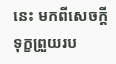នេះ មកពីសេចក្ដីទុក្ខព្រួយរប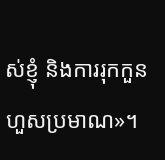ស់ខ្ញុំ និងការរុកកួនហួសប្រមាណ»។